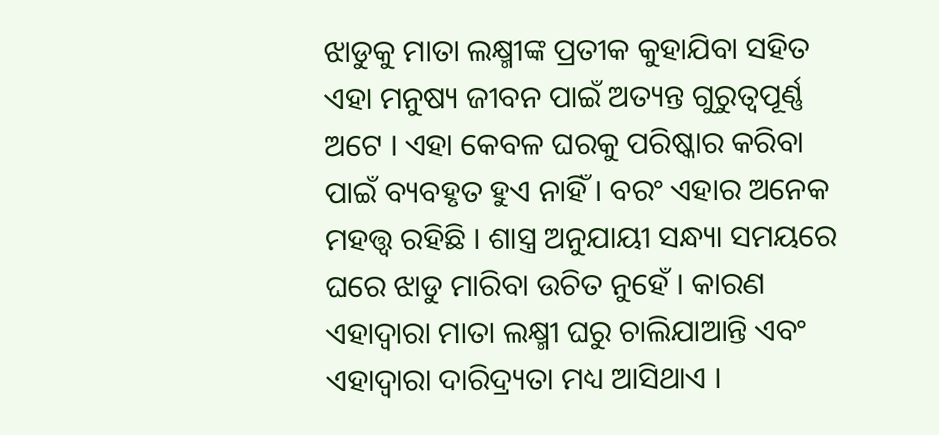ଝାଡୁକୁ ମାତା ଲକ୍ଷ୍ମୀଙ୍କ ପ୍ରତୀକ କୁହାଯିବା ସହିତ ଏହା ମନୁଷ୍ୟ ଜୀବନ ପାଇଁ ଅତ୍ୟନ୍ତ ଗୁରୁତ୍ୱପୂର୍ଣ୍ଣ ଅଟେ । ଏହା କେବଳ ଘରକୁ ପରିଷ୍କାର କରିବା ପାଇଁ ବ୍ୟବହୃତ ହୁଏ ନାହିଁ । ବରଂ ଏହାର ଅନେକ ମହତ୍ତ୍ୱ ରହିଛି । ଶାସ୍ତ୍ର ଅନୁଯାୟୀ ସନ୍ଧ୍ୟା ସମୟରେ ଘରେ ଝାଡୁ ମାରିବା ଉଚିତ ନୁହେଁ । କାରଣ ଏହାଦ୍ବାରା ମାତା ଲକ୍ଷ୍ମୀ ଘରୁ ଚାଲିଯାଆନ୍ତି ଏବଂ ଏହାଦ୍ବାରା ଦାରିଦ୍ର୍ୟତା ମଧ୍ୟ ଆସିଥାଏ ।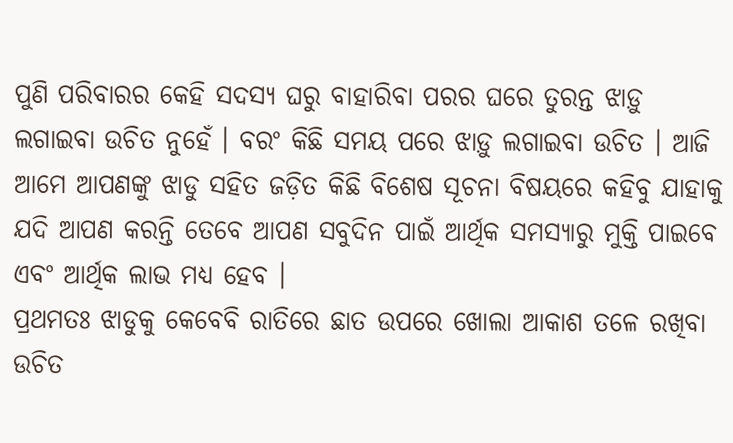ପୁଣି ପରିବାରର କେହି ସଦସ୍ୟ ଘରୁ ବାହାରିବା ପରର ଘରେ ତୁରନ୍ତ ଝାଡ଼ୁ ଲଗାଇବା ଉଚିତ ନୁହେଁ । ବରଂ କିଛି ସମୟ ପରେ ଝାଡ଼ୁ ଲଗାଇବା ଉଚିତ । ଆଜି ଆମେ ଆପଣଙ୍କୁ ଝାଡୁ ସହିତ ଜଡ଼ିତ କିଛି ବିଶେଷ ସୂଚନା ବିଷୟରେ କହିବୁ ଯାହାକୁ ଯଦି ଆପଣ କରନ୍ତି ତେବେ ଆପଣ ସବୁଦିନ ପାଇଁ ଆର୍ଥିକ ସମସ୍ୟାରୁ ମୁକ୍ତି ପାଇବେ ଏବଂ ଆର୍ଥିକ ଲାଭ ମଧ୍ୟ ହେବ ।
ପ୍ରଥମତଃ ଝାଡୁକୁ କେବେବି ରାତିରେ ଛାତ ଉପରେ ଖୋଲା ଆକାଶ ତଳେ ରଖିବା ଉଚିତ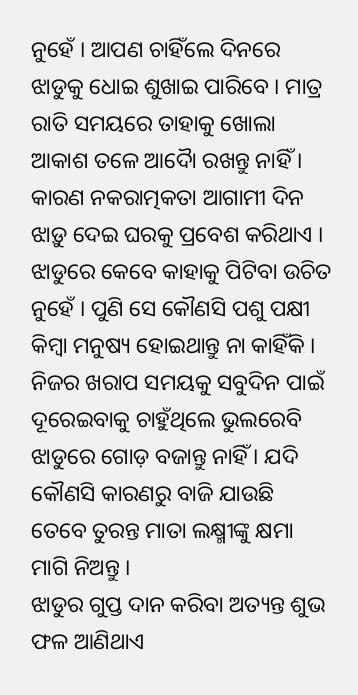ନୁହେଁ । ଆପଣ ଚାହିଁଲେ ଦିନରେ ଝାଡୁକୁ ଧୋଇ ଶୁଖାଇ ପାରିବେ । ମାତ୍ର ରାତି ସମୟରେ ତାହାକୁ ଖୋଲା ଆକାଶ ତଳେ ଆଦୋୖ ରଖନ୍ତୁ ନାହିଁ । କାରଣ ନକରାତ୍ମକତା ଆଗାମୀ ଦିନ ଝାଡ଼ୁ ଦେଇ ଘରକୁ ପ୍ରବେଶ କରିଥାଏ । ଝାଡୁରେ କେବେ କାହାକୁ ପିଟିବା ଉଚିତ ନୁହେଁ । ପୁଣି ସେ କୌଣସି ପଶୁ ପକ୍ଷୀ କିମ୍ବା ମନୁଷ୍ୟ ହୋଇଥାନ୍ତୁ ନା କାହିଁକି । ନିଜର ଖରାପ ସମୟକୁ ସବୁଦିନ ପାଇଁ ଦୂରେଇବାକୁ ଚାହୁଁଥିଲେ ଭୁଲରେବି ଝାଡୁରେ ଗୋଡ଼ ବଜାନ୍ତୁ ନାହିଁ । ଯଦି କୌଣସି କାରଣରୁ ବାଜି ଯାଉଛି ତେବେ ତୁରନ୍ତ ମାତା ଲକ୍ଷ୍ମୀଙ୍କୁ କ୍ଷମା ମାଗି ନିଅନ୍ତୁ ।
ଝାଡୁର ଗୁପ୍ତ ଦାନ କରିବା ଅତ୍ୟନ୍ତ ଶୁଭ ଫଳ ଆଣିଥାଏ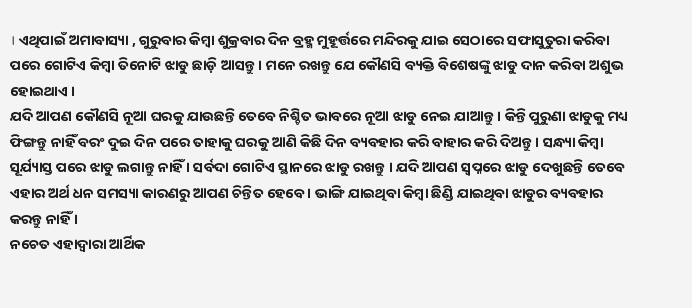। ଏଥିପାଇଁ ଅମାବାସ୍ୟା , ଗୁରୁବାର କିମ୍ବା ଶୁକ୍ରବାର ଦିନ ବ୍ରହ୍ମ ମୁହୂର୍ତ୍ତରେ ମନ୍ଦିରକୁ ଯାଇ ସେଠାରେ ସଫାସୁତୁରା କରିବା ପରେ ଗୋଟିଏ କିମ୍ବା ତିନୋଟି ଝାଡୁ ଛାଡ଼ି ଆସନ୍ତୁ । ମନେ ରଖନ୍ତୁ ଯେ କୌଣସି ବ୍ୟକ୍ତି ବିଶେଷଙ୍କୁ ଝାଡୁ ଦାନ କରିବା ଅଶୁଭ ହୋଇଥାଏ ।
ଯଦି ଆପଣ କୌଣସି ନୂଆ ଘରକୁ ଯାଉଛନ୍ତି ତେବେ ନିଶ୍ଚିତ ଭାବରେ ନୂଆ ଝାଡୁ ନେଇ ଯାଆନ୍ତୁ । କିନ୍ତି ପୁରୁଣା ଝାଡୁକୁ ମଧ୍ୟ ଫିଙ୍ଗନ୍ତୁ ନାହିଁ ବରଂ ଦୁଇ ଦିନ ପରେ ତାହାକୁ ଘରକୁ ଆଣି କିଛି ଦିନ ବ୍ୟବହାର କରି ବାହାର କରି ଦିଅନ୍ତୁ । ସନ୍ଧ୍ୟା କିମ୍ବା ସୂର୍ଯ୍ୟାସ୍ତ ପରେ ଝାଡୁ ଲଗାନ୍ତୁ ନାହିଁ । ସର୍ବଦା ଗୋଟିଏ ସ୍ଥାନରେ ଝାଡୁ ରଖନ୍ତୁ । ଯଦି ଆପଣ ସ୍ୱପ୍ନରେ ଝାଡୁ ଦେଖୁଛନ୍ତି ତେବେ ଏହାର ଅର୍ଥ ଧନ ସମସ୍ୟା କାରଣରୁ ଆପଣ ଚିନ୍ତିତ ହେବେ । ଭାଙ୍ଗି ଯାଇଥିବା କିମ୍ବା ଛିଣ୍ଡି ଯାଇଥିବା ଝାଡୁର ବ୍ୟବହାର କରନ୍ତୁ ନାହିଁ ।
ନଚେତ ଏହାଦ୍ବାରା ଆର୍ଥିକ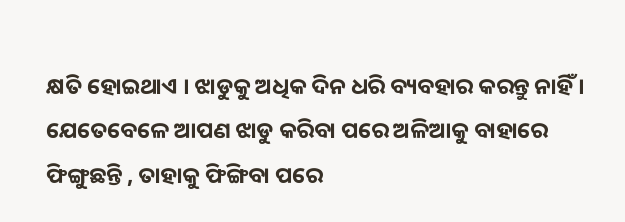କ୍ଷତି ହୋଇଥାଏ । ଝାଡୁକୁ ଅଧିକ ଦିନ ଧରି ବ୍ୟବହାର କରନ୍ତୁ ନାହିଁ । ଯେତେବେଳେ ଆପଣ ଝାଡୁ କରିବା ପରେ ଅଳିଆକୁ ବାହାରେ ଫିଙ୍ଗୁଛନ୍ତି , ତାହାକୁ ଫିଙ୍ଗିବା ପରେ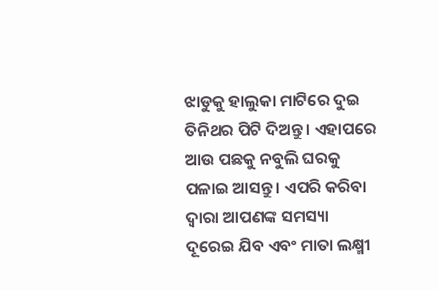ଝାଡୁକୁ ହାଲୁକା ମାଟିରେ ଦୁଇ ତିନିଥର ପିଟି ଦିଅନ୍ତୁ । ଏହାପରେ ଆଉ ପଛକୁ ନବୁଲି ଘରକୁ ପଳାଇ ଆସନ୍ତୁ । ଏପରି କରିବା ଦ୍ୱାରା ଆପଣଙ୍କ ସମସ୍ୟା ଦୂରେଇ ଯିବ ଏବଂ ମାତା ଲକ୍ଷ୍ମୀ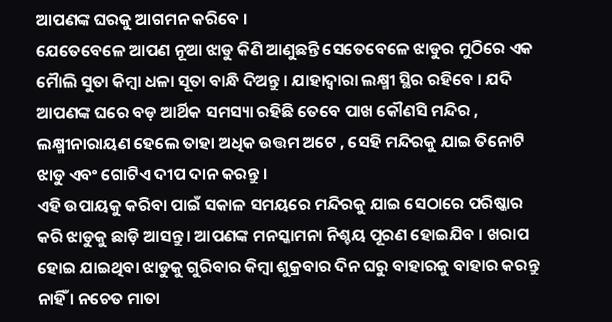ଆପଣଙ୍କ ଘରକୁ ଆଗମନ କରିବେ ।
ଯେତେବେଳେ ଆପଣ ନୂଆ ଝାଡୁ କିଣି ଆଣୁଛନ୍ତି ସେତେବେଳେ ଝାଡୁର ମୁଠିରେ ଏକ ମୋୖଲି ସୁତା କିମ୍ବା ଧଳା ସୂତା ବାନ୍ଧି ଦିଅନ୍ତୁ । ଯାହାଦ୍ୱାରା ଲକ୍ଷ୍ମୀ ସ୍ଥିର ରହିବେ । ଯଦି ଆପଣଙ୍କ ଘରେ ବଡ଼ ଆର୍ଥିକ ସମସ୍ୟା ରହିଛି ତେବେ ପାଖ କୌଣସି ମନ୍ଦିର , ଲକ୍ଷ୍ମୀନାରାୟଣ ହେଲେ ତାହା ଅଧିକ ଉତ୍ତମ ଅଟେ , ସେହି ମନ୍ଦିରକୁ ଯାଇ ତିନୋଟି ଝାଡୁ ଏବଂ ଗୋଟିଏ ଦୀପ ଦାନ କରନ୍ତୁ ।
ଏହି ଉପାୟକୁ କରିବା ପାଇଁ ସକାଳ ସମୟରେ ମନ୍ଦିରକୁ ଯାଇ ସେଠାରେ ପରିଷ୍କାର କରି ଝାଡୁକୁ ଛାଡ଼ି ଆସନ୍ତୁ । ଆପଣଙ୍କ ମନସ୍କାମନା ନିଶ୍ଚୟ ପୂରଣ ହୋଇଯିବ । ଖରାପ ହୋଇ ଯାଇଥିବା ଝାଡୁକୁ ଗୁରିବାର କିମ୍ବା ଶୁକ୍ରବାର ଦିନ ଘରୁ ବାହାରକୁ ବାହାର କରନ୍ତୁ ନାହିଁ । ନଚେତ ମାତା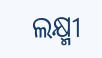ଲକ୍ଷ୍ମୀ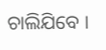ଚାଲିଯିବେ ।